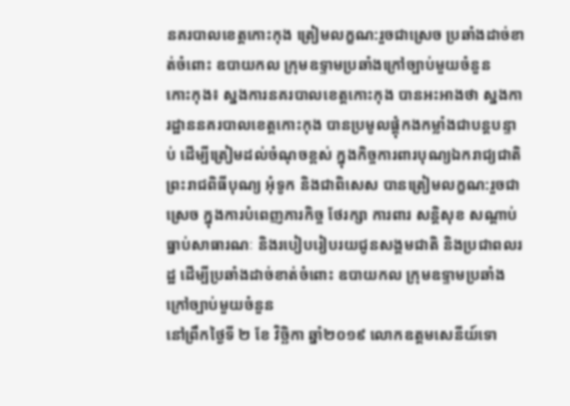នគរបាលខេត្តកោះកុង ត្រៀមលក្ខណ:រួចជាស្រេច ប្រឆាំងដាច់ខាត់ចំពោះ ឧបាយកល ក្រុមឧទ្ទាមប្រឆាំងក្រៅច្បាប់មួយចំនួន
កោះកុង៖ ស្នងការនគរបាលខេត្តកោះកុង បានអះអាងថា ស្នងការដ្ឋាននគរបាលខេត្តកោះកុង បានប្រមូលផ្តុំកងកម្លាំងជាបន្តបន្ទាប់ ដើម្បីត្រៀមដល់ចំណុចខ្ពស់ ក្នុងកិច្ចការពារបុណ្យឯករាជ្យជាតិ ព្រះរាជពិធីបុណ្យ អុំទូក និងជាពិសេស បានត្រៀមលក្ខណ:រួចជាស្រេច ក្នុងការបំពេញភារកិច្ច ថែរក្សា ការពារ សន្តិសុខ សណ្តាប់ធ្នាប់សាធារណៈ និងរបៀបរៀបរយជូនសង្គមជាតិ និងប្រជាពលរដ្ឋ ដើម្បីប្រឆាំងដាច់ខាត់ចំពោះ ឧបាយកល ក្រុមឧទ្ទាមប្រឆាំងក្រៅច្បាប់មួយចំនួន
នៅព្រឹកថ្ងៃទី ២ ខែ វិច្ឆិកា ឆ្នាំ២០១៩ លោកឧត្តមសេនីយ៍ទោ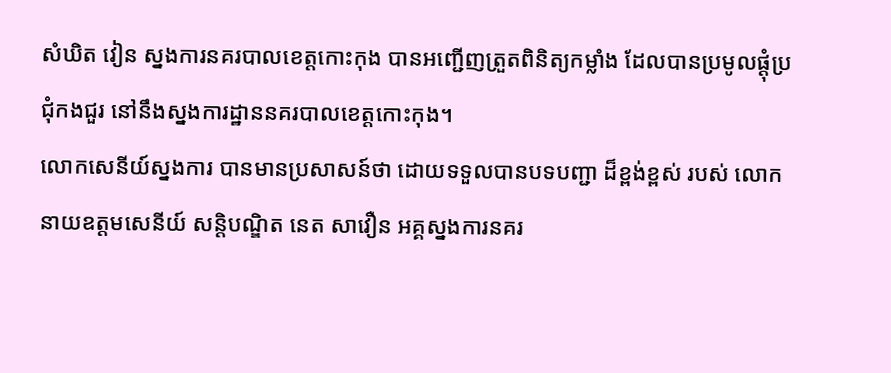សំឃិត វៀន ស្នងការនគរបាលខេត្តកោះកុង បានអញ្ជើញត្រួតពិនិត្យកម្លាំង ដែលបានប្រមូលផ្ដុំប្រជុំកងជួរ នៅនឹងស្នងការដ្ឋាននគរបាលខេត្តកោះកុង។
លោកសេនីយ៍ស្នងការ បានមានប្រសាសន៍ថា ដោយទទួលបានបទបញ្ជា ដ៏ខ្ពង់ខ្ពស់ របស់ លោកនាយឧត្តមសេនីយ៍ សន្តិបណ្ឌិត នេត សាវឿន អគ្គស្នងការនគរ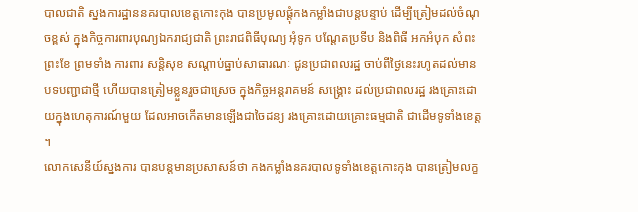បាលជាតិ ស្នងការដ្ឋាននគរបាលខេត្តកោះកុង បានប្រមូលផ្តុំកងកម្លាំងជាបន្តបន្ទាប់ ដើម្បីត្រៀមដល់ចំណុចខ្ពស់ ក្នុងកិច្ចការពារបុណ្យឯករាជ្យជាតិ ព្រះរាជពិធីបុណ្យ អុំទូក បណ្ដែតប្រទីប និងពិធី អកអំបុក សំពះ ព្រះខែ ព្រមទាំង ការពារ សន្តិសុខ សណ្តាប់ធ្នាប់សាធារណៈ ជូនប្រជាពលរដ្ឋ ចាប់ពីថ្ងៃនេះរហូតដល់មានបទបញ្ជាជាថ្មី ហើយបានត្រៀមខ្លួនរួចជាស្រេច ក្នុងកិច្ចអន្តរាគមន៍ សង្គ្រោះ ដល់ប្រជាពលរដ្ឋ រងគ្រោះដោយក្នុងហេតុការណ៍មួយ ដែលអាចកើតមានឡើងជាចៃដន្យ រងគ្រោះដោយគ្រោះធម្មជាតិ ជាដើមទូទាំងខេត្ត ។
លោកសេនីយ៍ស្នងការ បានបន្តមានប្រសាសន៍ថា កងកម្លាំងនគរបាលទូទាំងខេត្តកោះកុង បានត្រៀមលក្ខ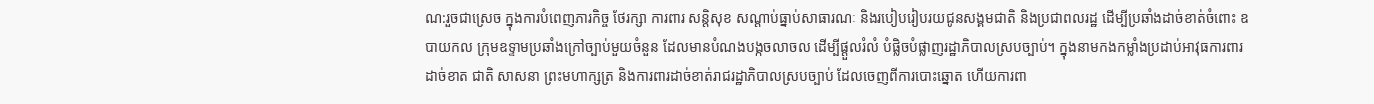ណ:រួចជាស្រេច ក្នុងការបំពេញភារកិច្ច ថែរក្សា ការពារ សន្តិសុខ សណ្តាប់ធ្នាប់សាធារណៈ និងរបៀបរៀបរយជូនសង្គមជាតិ និងប្រជាពលរដ្ឋ ដើម្បីប្រឆាំងដាច់ខាត់ចំពោះ ឧបាយកល ក្រុមឧទ្ទាមប្រឆាំងក្រៅច្បាប់មួយចំនួន ដែលមានបំណងបង្កចលាចល ដើម្បីផ្ដួលរំលំ បំផ្លិចបំផ្លាញរដ្ឋាភិបាលស្របច្បាប់។ ក្នុងនាមកងកម្លាំងប្រដាប់អាវុធការពារ ដាច់ខាត ជាតិ សាសនា ព្រះមហាក្សត្រ និងការពារដាច់ខាត់រាជរដ្ឋាភិបាលស្របច្បាប់ ដែលចេញពីការបោះឆ្នោត ហើយការពា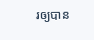រឲ្យបាន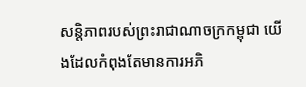សន្តិភាពរបស់ព្រះរាជាណាចក្រកម្ពុជា យើងដែលកំពុងតែមានការអភិ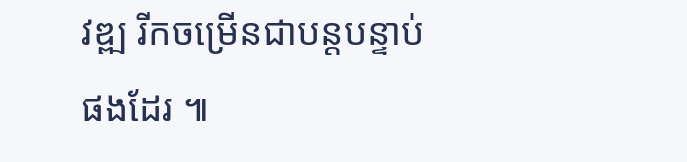វឌ្ឍ រីកចម្រើនជាបន្តបន្ទាប់ផងដែរ ៕